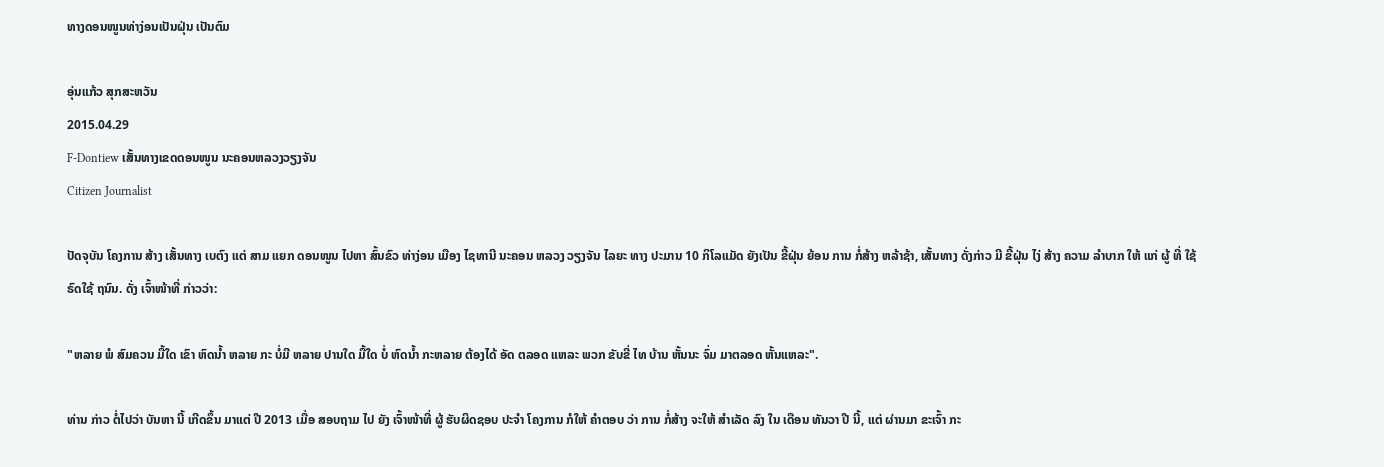ທາງດອນໜູນທ່າງ່ອນເປັນຝຸ່ນ ເປັນຕົມ

ອຸ່ນແກ້ວ ສຸກສະຫວັນ
2015.04.29
F-Dontiew ເສັ້ນທາງເຂດດອນໜູນ ນະຄອນຫລວງວຽງຈັນ
Citizen Journalist

ປັດຈຸບັນ ໂຄງການ ສ້າງ ເສັ້ນທາງ ເບຕົງ ແຕ່ ສາມ ແຍກ ດອນໜູນ ໄປຫາ ສົ້ນຂົວ ທ່າງ່ອນ ເມືອງ ໄຊທານີ ນະຄອນ ຫລວງ ວຽງຈັນ ໄລຍະ ທາງ ປະມານ 10 ກິໂລແມັດ ຍັງເປັນ ຂີ້ຝຸ່ນ ຍ້ອນ ການ ກໍ່ສ້າງ ຫລ້າຊ້າ, ເສັ້ນທາງ ດັ່ງກ່າວ ມີ ຂີ້ຝຸ່ນ ໄງ່ ສ້າງ ຄວາມ ລໍາບາກ ໃຫ້ ແກ່ ຜູ້ ທີ່ ໃຊ້ຣົດໃຊ້ ຖນົນ. ດັ່ງ ເຈົ້າໜ້າທີ່ ກ່າວວ່າ:

"ຫລາຍ ພໍ ສົມຄວນ ມື້ໃດ ເຂົາ ຫົດນໍ້າ ຫລາຍ ກະ ບໍ່ມີ ຫລາຍ ປານໃດ ມື້ໃດ ບໍ່ ຫົດນໍ້າ ກະຫລາຍ ຕ້ອງໄດ້ ອັດ ຕລອດ ແຫລະ ພວກ ຂັບຂີ່ ໄທ ບ້ານ ຫັ້ນນະ ຈົ່ມ ມາຕລອດ ຫັ້ນແຫລະ".

ທ່ານ ກ່າວ ຕໍ່ໄປວ່າ ບັນຫາ ນີ້ ເກີດຂຶ້ນ ມາແຕ່ ປີ 2013 ເມື່ອ ສອບຖາມ ໄປ ຍັງ ເຈົ້າໜ້າທີ່ ຜູ້ ຮັບຜິດຊອບ ປະຈໍາ ໂຄງການ ກໍໃຫ້ ຄໍາຕອບ ວ່າ ການ ກໍ່ສ້າງ ຈະໃຫ້ ສໍາເລັດ ລົງ ໃນ ເດືອນ ທັນວາ ປີ ນີ້, ແຕ່ ຜ່ານມາ ຂະເຈົ້າ ກະ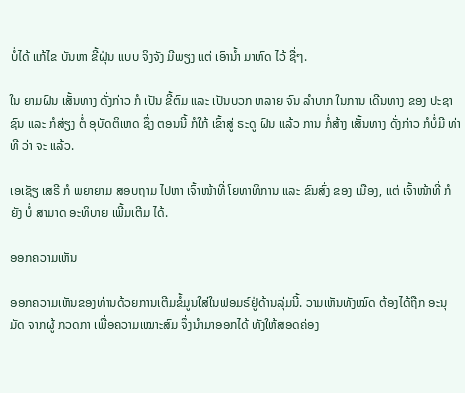ບໍ່ໄດ້ ແກ້ໄຂ ບັນຫາ ຂີ້ຝຸ່ນ ແບບ ຈິງຈັງ ມີພຽງ ແຕ່ ເອົານໍ້າ ມາຫົດ ໄວ້ ຊື່ໆ.

ໃນ ຍາມຝົນ ເສັ້ນທາງ ດັ່ງກ່າວ ກໍ ເປັນ ຂີ້ຕົມ ແລະ ເປັນບວກ ຫລາຍ ຈົນ ລໍາບາກ ໃນການ ເດີນທາງ ຂອງ ປະຊາຊົນ ແລະ ກໍສ່ຽງ ຕໍ່ ອຸບັດຕິເຫດ ຊຶ່ງ ຕອນນີ້ ກໍໃກ້ ເຂົ້າສູ່ ຣະດູ ຝົນ ແລ້ວ ການ ກໍ່ສ້າງ ເສັ້ນທາງ ດັ່ງກ່າວ ກໍບໍ່ມີ ທ່າທີ ວ່າ ຈະ ແລ້ວ.

ເອເຊັຽ ເສຣີ ກໍ ພຍາຍາມ ສອບຖາມ ໄປຫາ ເຈົ້າໜ້າທີ່ ໂຍທາທິການ ແລະ ຂົນສົ່ງ ຂອງ ເມືອງ, ແຕ່ ເຈົ້າໜ້າທີ່ ກໍຍັງ ບໍ່ ສາມາດ ອະທິບາຍ ເພີ້ມເຕີມ ໄດ້.

ອອກຄວາມເຫັນ

ອອກຄວາມເຫັນຂອງທ່ານດ້ວຍການເຕີມຂໍ້ມູນໃສ່ໃນຟອມຣ໌ຢູ່ດ້ານລຸ່ມນີ້. ວາມເຫັນທັງໝົດ ຕ້ອງໄດ້ຖືກ ອະນຸມັດ ຈາກຜູ້ ກວດກາ ເພື່ອຄວາມເໝາະສົມ ຈຶ່ງນໍາມາອອກໄດ້ ທັງໃຫ້ສອດຄ່ອງ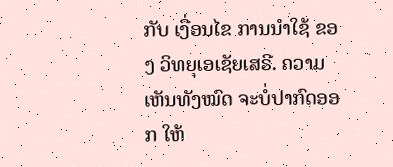ກັບ ເງື່ອນໄຂ ການນຳໃຊ້ ຂອງ ວິທຍຸເອເຊັຍເສຣີ. ຄວາມເຫັນທັງໝົດ ຈະບໍ່ປາກົດອອກ ໃຫ້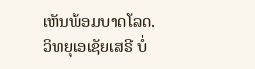ເຫັນພ້ອມບາດໂລດ. ວິທຍຸເອເຊັຍເສຣີ ບໍ່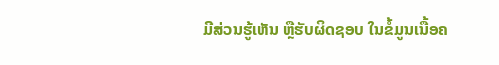ມີສ່ວນຮູ້ເຫັນ ຫຼືຮັບຜິດຊອບ ໃນຂໍ້ມູນເນື້ອຄ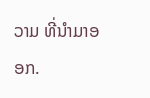ວາມ ທີ່ນໍາມາອອກ.